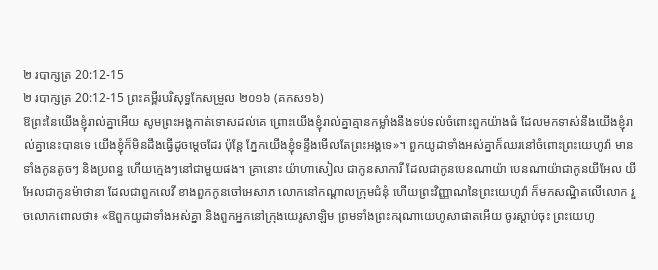២ របាក្សត្រ 20:12-15
២ របាក្សត្រ 20:12-15 ព្រះគម្ពីរបរិសុទ្ធកែសម្រួល ២០១៦ (គកស១៦)
ឱព្រះនៃយើងខ្ញុំរាល់គ្នាអើយ សូមព្រះអង្គកាត់ទោសដល់គេ ព្រោះយើងខ្ញុំរាល់គ្នាគ្មានកម្លាំងនឹងទប់ទល់ចំពោះពួកយ៉ាងធំ ដែលមកទាស់នឹងយើងខ្ញុំរាល់គ្នានេះបានទេ យើងខ្ញុំក៏មិនដឹងធ្វើដូចម្តេចដែរ ប៉ុន្តែ ភ្នែកយើងខ្ញុំទន្ទឹងមើលតែព្រះអង្គទេ»។ ពួកយូដាទាំងអស់គ្នាក៏ឈរនៅចំពោះព្រះយេហូវ៉ា មានទាំងកូនតូចៗ និងប្រពន្ធ ហើយក្មេងៗនៅជាមួយផង។ គ្រានោះ យ៉ាហាសៀល ជាកូនសាការី ដែលជាកូនបេនណាយ៉ា បេនណាយ៉ាជាកូនយីអែល យីអែលជាកូនម៉ាថានា ដែលជាពួកលេវី ខាងពួកកូនចៅអេសាភ លោកនៅកណ្ដាលក្រុមជំនុំ ហើយព្រះវិញ្ញាណនៃព្រះយេហូវ៉ា ក៏មកសណ្ឋិតលើលោក រួចលោកពោលថា៖ «ឱពួកយូដាទាំងអស់គ្នា និងពួកអ្នកនៅក្រុងយេរូសាឡិម ព្រមទាំងព្រះករុណាយេហូសាផាតអើយ ចូរស្តាប់ចុះ ព្រះយេហូ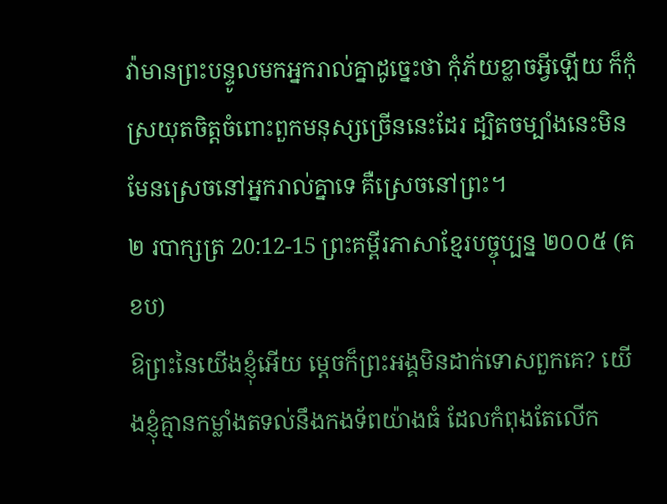វ៉ាមានព្រះបន្ទូលមកអ្នករាល់គ្នាដូច្នេះថា កុំភ័យខ្លាចអ្វីឡើយ ក៏កុំស្រយុតចិត្តចំពោះពួកមនុស្សច្រើននេះដែរ ដ្បិតចម្បាំងនេះមិនមែនស្រេចនៅអ្នករាល់គ្នាទេ គឺស្រេចនៅព្រះ។
២ របាក្សត្រ 20:12-15 ព្រះគម្ពីរភាសាខ្មែរបច្ចុប្បន្ន ២០០៥ (គខប)
ឱព្រះនៃយើងខ្ញុំអើយ ម្ដេចក៏ព្រះអង្គមិនដាក់ទោសពួកគេ? យើងខ្ញុំគ្មានកម្លាំងតទល់នឹងកងទ័ពយ៉ាងធំ ដែលកំពុងតែលើក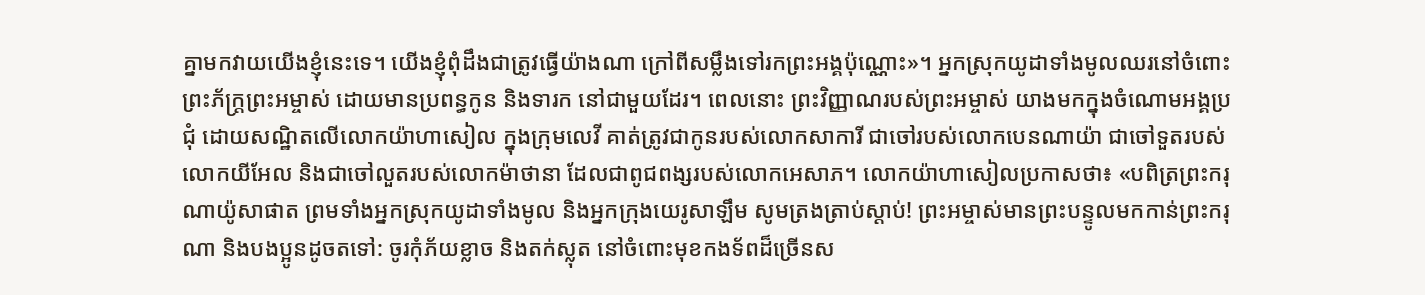គ្នាមកវាយយើងខ្ញុំនេះទេ។ យើងខ្ញុំពុំដឹងជាត្រូវធ្វើយ៉ាងណា ក្រៅពីសម្លឹងទៅរកព្រះអង្គប៉ុណ្ណោះ»។ អ្នកស្រុកយូដាទាំងមូលឈរនៅចំពោះព្រះភ័ក្ត្រព្រះអម្ចាស់ ដោយមានប្រពន្ធកូន និងទារក នៅជាមួយដែរ។ ពេលនោះ ព្រះវិញ្ញាណរបស់ព្រះអម្ចាស់ យាងមកក្នុងចំណោមអង្គប្រជុំ ដោយសណ្ឋិតលើលោកយ៉ាហាសៀល ក្នុងក្រុមលេវី គាត់ត្រូវជាកូនរបស់លោកសាការី ជាចៅរបស់លោកបេនណាយ៉ា ជាចៅទួតរបស់លោកយីអែល និងជាចៅលួតរបស់លោកម៉ាថានា ដែលជាពូជពង្សរបស់លោកអេសាភ។ លោកយ៉ាហាសៀលប្រកាសថា៖ «បពិត្រព្រះករុណាយ៉ូសាផាត ព្រមទាំងអ្នកស្រុកយូដាទាំងមូល និងអ្នកក្រុងយេរូសាឡឹម សូមត្រងត្រាប់ស្ដាប់! ព្រះអម្ចាស់មានព្រះបន្ទូលមកកាន់ព្រះករុណា និងបងប្អូនដូចតទៅ: ចូរកុំភ័យខ្លាច និងតក់ស្លុត នៅចំពោះមុខកងទ័ពដ៏ច្រើនស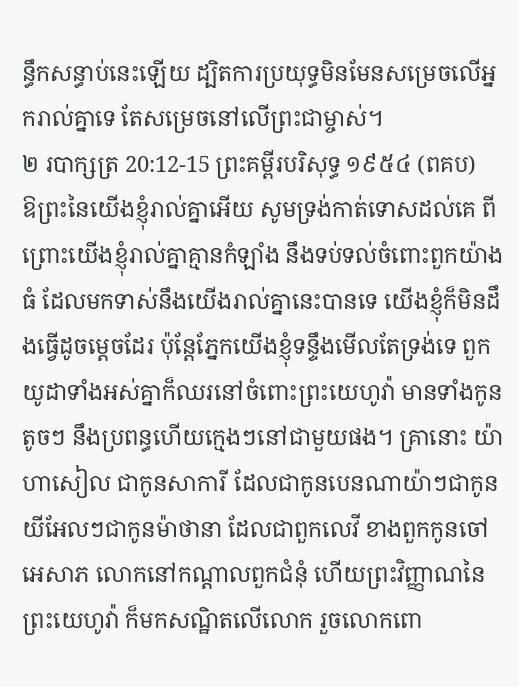ន្ធឹកសន្ធាប់នេះឡើយ ដ្បិតការប្រយុទ្ធមិនមែនសម្រេចលើអ្នករាល់គ្នាទេ តែសម្រេចនៅលើព្រះជាម្ចាស់។
២ របាក្សត្រ 20:12-15 ព្រះគម្ពីរបរិសុទ្ធ ១៩៥៤ (ពគប)
ឱព្រះនៃយើងខ្ញុំរាល់គ្នាអើយ សូមទ្រង់កាត់ទោសដល់គេ ពីព្រោះយើងខ្ញុំរាល់គ្នាគ្មានកំឡាំង នឹងទប់ទល់ចំពោះពួកយ៉ាងធំ ដែលមកទាស់នឹងយើងរាល់គ្នានេះបានទេ យើងខ្ញុំក៏មិនដឹងធ្វើដូចម្តេចដែរ ប៉ុន្តែភ្នែកយើងខ្ញុំទន្ទឹងមើលតែទ្រង់ទេ ពួកយូដាទាំងអស់គ្នាក៏ឈរនៅចំពោះព្រះយេហូវ៉ា មានទាំងកូនតូចៗ នឹងប្រពន្ធហើយក្មេងៗនៅជាមួយផង។ គ្រានោះ យ៉ាហាសៀល ជាកូនសាការី ដែលជាកូនបេនណាយ៉ាៗជាកូនយីអែលៗជាកូនម៉ាថានា ដែលជាពួកលេវី ខាងពួកកូនចៅអេសាភ លោកនៅកណ្តាលពួកជំនុំ ហើយព្រះវិញ្ញាណនៃព្រះយេហូវ៉ា ក៏មកសណ្ឋិតលើលោក រួចលោកពោ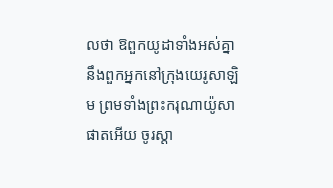លថា ឱពួកយូដាទាំងអស់គ្នា នឹងពួកអ្នកនៅក្រុងយេរូសាឡិម ព្រមទាំងព្រះករុណាយ៉ូសាផាតអើយ ចូរស្តា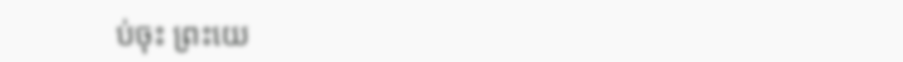ប់ចុះ ព្រះយេ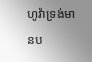ហូវ៉ាទ្រង់មានប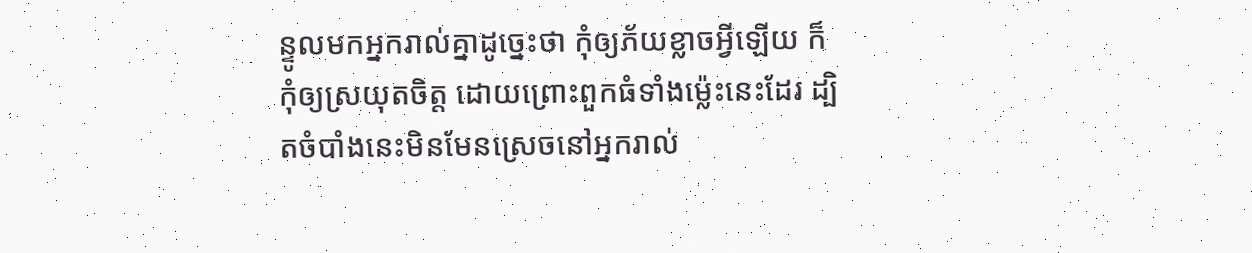ន្ទូលមកអ្នករាល់គ្នាដូច្នេះថា កុំឲ្យភ័យខ្លាចអ្វីឡើយ ក៏កុំឲ្យស្រយុតចិត្ត ដោយព្រោះពួកធំទាំងម៉្លេះនេះដែរ ដ្បិតចំបាំងនេះមិនមែនស្រេចនៅអ្នករាល់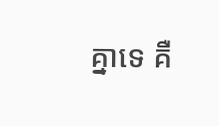គ្នាទេ គឺ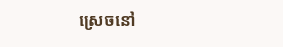ស្រេចនៅ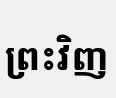ព្រះវិញ